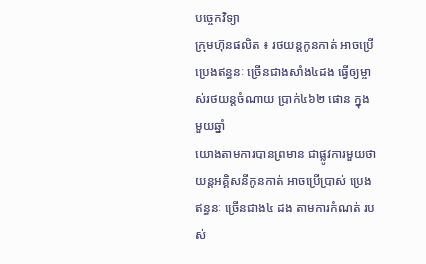បច្ចេកវិទ្យា
ក្រុមហ៊ុនផលិត ៖ រថយន្តកូនកាត់ អាចប្រើប្រេងឥន្ធនៈ ច្រើនជាងសាំង៤ដង ធ្វើឲ្យម្ចាស់រថយន្តចំណាយ ប្រាក់៤៦២ ផោន ក្នុងមួយឆ្នាំ
យោងតាមការបានព្រមាន ជាផ្លូវការមួយថា យន្តអគ្គិសនីកូនកាត់ អាចប្រើប្រាស់ ប្រេងឥន្ធនៈ ច្រើនជាង៤ ដង តាមការកំណត់ របស់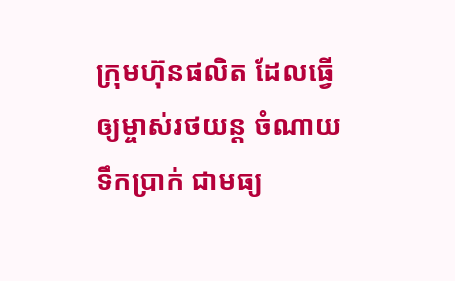ក្រុមហ៊ុនផលិត ដែលធ្វើឲ្យម្ចាស់រថយន្ត ចំណាយទឹកប្រាក់ ជាមធ្យ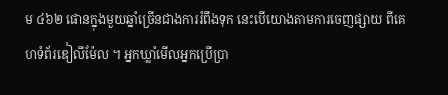ម ៤៦២ ផោនក្នុងមួយឆ្នាំច្រើនជាងការរំពឹងទុក នេះបើយោងតាមការចេញផ្សាយ ពីគេហទំព័រឌៀលីម៉ែល ។ អ្នកឃ្លាំមើលអ្នកប្រើប្រា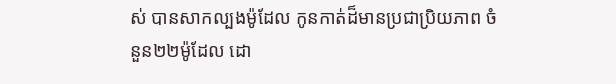ស់ បានសាកល្បងម៉ូដែល កូនកាត់ដ៏មានប្រជាប្រិយភាព ចំនួន២២ម៉ូដែល ដោ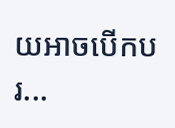យអាចបើកបរ...